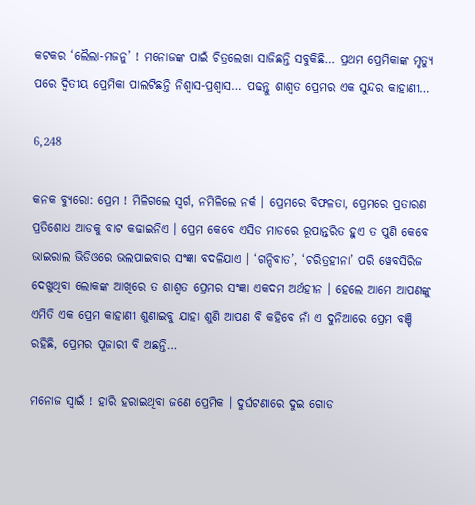କଟକର ‘ଲୈଲା-ମଜନୁ’ ! ମନୋଜଙ୍କ ପାଇଁ ଚିତ୍ରଲେଖା ସାଜିଛନ୍ତି ସବୁକିଛି… ପ୍ରଥମ ପ୍ରେମିକାଙ୍କ ମୃତ୍ୟୁ ପରେ ଦ୍ୱିତୀୟ ପ୍ରେମିକା ପାଲଟିଛନ୍ତି ନିଶ୍ୱାସ-ପ୍ରଶ୍ୱାସ… ପଢନ୍ତୁ ଶାଶ୍ୱତ ପ୍ରେମର ଏକ ସୁନ୍ଦର କାହାଣୀ…

6,248

କନକ ବ୍ୟୁରୋ: ପ୍ରେମ ! ମିଳିଗଲେ ସ୍ୱର୍ଗ, ନମିଳିଲେ ନର୍କ । ପ୍ରେମରେ ବିଫଳତା, ପ୍ରେମରେ ପ୍ରତାରଣ ପ୍ରତିଶୋଧ ଆଡକୁ ବାଟ କଢାଇନିଏ । ପ୍ରେମ କେବେ ଏସିଡ ମାଡରେ ରୂପାନ୍ତରିତ ହୁଏ ତ ପୁଣି କେବେ ଭାଇରାଲ ଭିଡିଓରେ ଭଲପାଇବାର ସଂଜ୍ଞା ବଦଳିଯାଏ । ‘ଗନ୍ଦିବାତ’, ‘ଚରିତ୍ରହୀନା’ ପରି ୱେବସିରିଜ ଦେଖୁଥିବା ଲୋକଙ୍କ ଆଖିରେ ତ ଶାଶ୍ୱତ ପ୍ରେମର ସଂଜ୍ଞା ଏକଦମ ଅର୍ଥହୀନ । ହେଲେ ଆମେ ଆପଣଙ୍କୁ ଏମିତି ଏକ ପ୍ରେମ କାହାଣୀ ଶୁଣାଇବୁ ଯାହା ଶୁଣି ଆପଣ ବି କହିବେ ନାଁ ଏ ଦୁନିଆରେ ପ୍ରେମ ବଞ୍ଚି ରହିଛି, ପ୍ରେମର ପୂଜାରୀ ବି ଅଛନ୍ତି…

ମନୋଜ ସ୍ୱାଇଁ ! ହାରି ହରାଇଥିବା ଜଣେ ପ୍ରେମିକ । ଦୁର୍ଘଟଣାରେ ଦୁଇ ଗୋଡ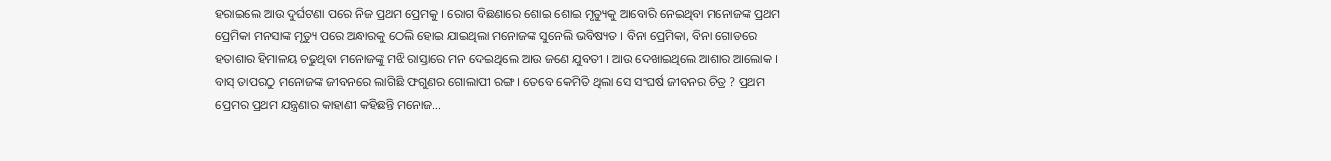ହରାଇଲେ ଆଉ ଦୁର୍ଘଟଣା ପରେ ନିଜ ପ୍ରଥମ ପ୍ରେମକୁ । ରୋଗ ବିଛଣାରେ ଶୋଇ ଶୋଇ ମୃତ୍ୟୁକୁ ଆବୋରି ନେଇଥିବା ମନୋଜଙ୍କ ପ୍ରଥମ ପ୍ରେମିକା ମନସାଙ୍କ ମୃତ୍ୟୁ ପରେ ଅନ୍ଧାରକୁ ଠେଲି ହୋଇ ଯାଇଥିଲା ମନୋଜଙ୍କ ସୁନେଲି ଭବିଷ୍ୟତ । ବିନା ପ୍ରେମିକା, ବିନା ଗୋଡରେ ହତାଶାର ହିମାଳୟ ଚଢୁଥିବା ମନୋଜଙ୍କୁ ମଝି ରାସ୍ତାରେ ମନ ଦେଇଥିଲେ ଆଉ ଜଣେ ଯୁବତୀ । ଆଉ ଦେଖାଇଥିଲେ ଆଶାର ଆଲୋକ । ବାସ୍ ତାପରଠୁ ମନୋଜଙ୍କ ଜୀବନରେ ଲାଗିଛି ଫଗୁଣର ଗୋଲାପୀ ରଙ୍ଗ । ତେବେ କେମିତି ଥିଲା ସେ ସଂଘର୍ଷ ଜୀବନର ଚିତ୍ର ? ପ୍ରଥମ ପ୍ରେମର ପ୍ରଥମ ଯନ୍ତ୍ରଣାର କାହାଣୀ କହିଛନ୍ତି ମନୋଜ…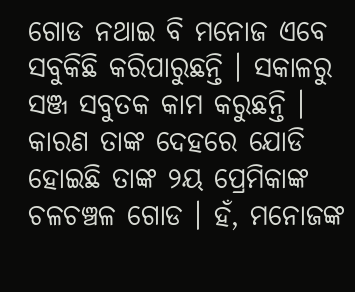ଗୋଡ ନଥାଇ ବି ମନୋଜ ଏବେ ସବୁକିଛି କରିପାରୁଛନ୍ତି । ସକାଳରୁ ସଞ୍ଜ ସବୁତକ କାମ କରୁଛନ୍ତି । କାରଣ ତାଙ୍କ ଦେହରେ ଯୋଡି ହୋଇଛି ତାଙ୍କ ୨ୟ ପ୍ରେମିକାଙ୍କ ଚଳଚଞ୍ଚଳ ଗୋଡ । ହଁ, ମନୋଜଙ୍କ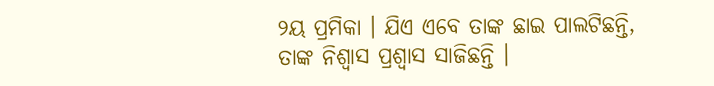୨ୟ ପ୍ରମିକା । ଯିଏ ଏବେ ତାଙ୍କ ଛାଇ ପାଲଟିଛନ୍ତି, ତାଙ୍କ ନିଶ୍ୱାସ ପ୍ରଶ୍ୱାସ ସାଜିଛନ୍ତି ।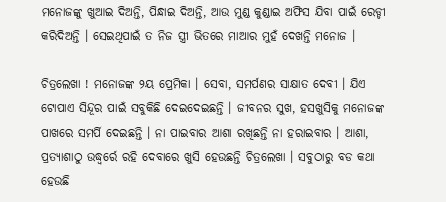ମନୋଜଙ୍କୁ ଖୁଆଇ ଦିଅନ୍ତି, ପିନ୍ଧାଇ ଦିଅନ୍ତି, ଆଉ ମୁଣ୍ଡ କୁଣ୍ଡାଇ ଅଫିସ ଯିବା ପାଇଁ ରେଡ୍ଡୀ କରିଦିଅନ୍ତି । ସେଇଥିପାଇଁ ତ ନିଜ ସ୍ତ୍ରୀ ଭିତରେ ମାଆର ମୁହଁ ଦେଖନ୍ତି ମନୋଜ ।

ଚିତ୍ରଲେଖା ! ମନୋଜଙ୍କ ୨ୟ ପ୍ରେମିକା । ସେବା, ସମର୍ପଣର ସାକ୍ଷାତ ଦେବୀ । ଯିଏ ଟୋପାଏ ସିନ୍ଦୂର ପାଇଁ ସବୁକିଛି ଦେଇଦେଇଛନ୍ତି । ଜୀବନର ସୁଖ, ହସଖୁସିକୁ ମନୋଜଙ୍କ ପାଖରେ ସମର୍ପି ଦେଇଛନ୍ତି । ନା ପାଇବାର ଆଶା ରଖିଛନ୍ତି ନା ହରାଇବାର । ଆଶା, ପ୍ରତ୍ୟାଶାଠୁ ଉଦ୍ଧ୍ୱର୍ରେ ରହି ଦେବାରେ ଖୁସି ହେଉଛନ୍ତି ଚିତ୍ରଲେଖା । ସବୁଠାରୁ ବଡ କଥା ହେଉଛି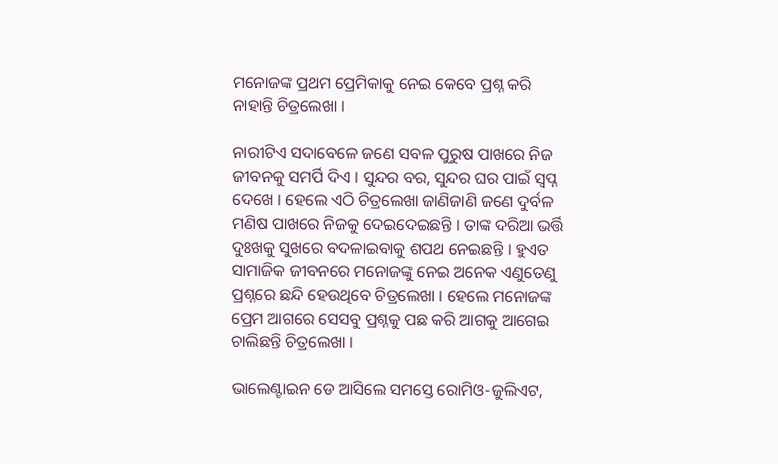ମନୋଜଙ୍କ ପ୍ରଥମ ପ୍ରେମିକାକୁ ନେଇ କେବେ ପ୍ରଶ୍ନ କରି ନାହାନ୍ତି ଚିତ୍ରଲେଖା ।

ନାରୀଟିଏ ସଦାବେଳେ ଜଣେ ସବଳ ପୁରୁଷ ପାଖରେ ନିଜ ଜୀବନକୁ ସମର୍ପି ଦିଏ । ସୁନ୍ଦର ବର, ସୁନ୍ଦର ଘର ପାଇଁ ସ୍ୱପ୍ନ ଦେଖେ । ହେଲେ ଏଠି ଚିତ୍ରଲେଖା ଜାଣିଜାଣି ଜଣେ ଦୁର୍ବଳ ମଣିଷ ପାଖରେ ନିଜକୁ ଦେଇଦେଇଛନ୍ତି । ତାଙ୍କ ଦରିଆ ଭର୍ତ୍ତି ଦୁଃଖକୁ ସୁଖରେ ବଦଳାଇବାକୁ ଶପଥ ନେଇଛନ୍ତି । ହୁଏତ ସାମାଜିକ ଜୀବନରେ ମନୋଜଙ୍କୁ ନେଇ ଅନେକ ଏଣୁତେଣୁ ପ୍ରଶ୍ନରେ ଛନ୍ଦି ହେଉଥିବେ ଚିତ୍ରଲେଖା । ହେଲେ ମନୋଜଙ୍କ ପ୍ରେମ ଆଗରେ ସେସବୁ ପ୍ରଶ୍ନକୁ ପଛ କରି ଆଗକୁ ଆଗେଇ ଚାଲିଛନ୍ତି ଚିତ୍ରଲେଖା ।

ଭାଲେଣ୍ଟାଇନ ଡେ ଆସିଲେ ସମସ୍ତେ ରୋମିଓ-ଜୁଲିଏଟ,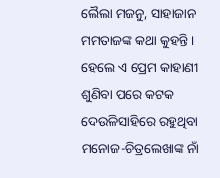ଲୈଲା ମଜନୁ, ସାହାଜାନ ମମତାଜଙ୍କ କଥା କୁହନ୍ତି । ହେଲେ ଏ ପ୍ରେମ କାହାଣୀ ଶୁଣିବା ପରେ କଟକ ଦେଉଳିସାହିରେ ରହୁଥିବା ମନୋଜ-ଚିତ୍ରଲେଖାଙ୍କ ନାଁ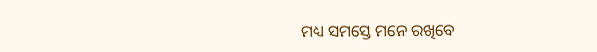ମଧ୍ୟ ସମସ୍ତେ ମନେ ରଖିବେ